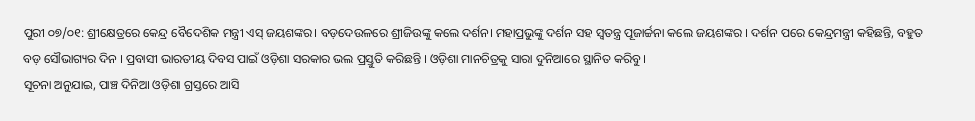ପୁରୀ ୦୭/୦୧: ଶ୍ରୀକ୍ଷେତ୍ରରେ କେନ୍ଦ୍ର ବୈଦେଶିକ ମନ୍ତ୍ରୀ ଏସ୍ ଜୟଶଙ୍କର। ବଡ଼ଦେଉଳରେ ଶ୍ରୀଜିଉଙ୍କୁ କଲେ ଦର୍ଶନ। ମହାପ୍ରଭୁଙ୍କୁ ଦର୍ଶନ ସହ ସ୍ବତନ୍ତ୍ର ପୂଜାର୍ଚ୍ଚନା କଲେ ଜୟଶଙ୍କର । ଦର୍ଶନ ପରେ କେନ୍ଦ୍ରମନ୍ତ୍ରୀ କହିଛନ୍ତି, ବହୁତ ବଡ଼ ସୌଭାଗ୍ୟର ଦିନ । ପ୍ରବାସୀ ଭାରତୀୟ ଦିବସ ପାଇଁ ଓଡ଼ିଶା ସରକାର ଭଲ ପ୍ରସ୍ତୁତି କରିଛନ୍ତି । ଓଡ଼ିଶା ମାନଚିତ୍ରକୁ ସାରା ଦୁନିଆରେ ସ୍ଥାନିତ କରିବୁ ।
ସୂଚନା ଅନୁଯାଇ, ପାଞ୍ଚ ଦିନିଆ ଓଡ଼ିଶା ଗ୍ରସ୍ତରେ ଆସି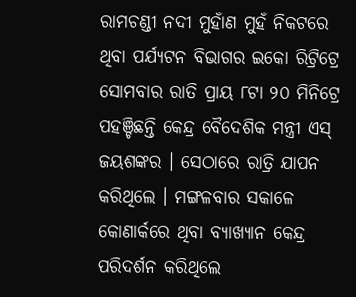ରାମଚଣ୍ଡୀ ନଦୀ ମୁହାଁଣ ମୁହଁ ନିକଟରେ ଥିବା ପର୍ଯ୍ୟଟନ ବିଭାଗର ଇକୋ ରିଟ୍ରିଟ୍ରେ ସୋମବାର ରାତି ପ୍ରାୟ ୮ଟା ୨୦ ମିନିଟ୍ରେ ପହଞ୍ଚିଛନ୍ତି କେନ୍ଦ୍ର ବୈଦେଶିକ ମନ୍ତ୍ରୀ ଏସ୍ ଜୟଶଙ୍କର । ସେଠାରେ ରାତ୍ରି ଯାପନ କରିଥିଲେ । ମଙ୍ଗଳବାର ସକାଳେ କୋଣାର୍କରେ ଥିବା ବ୍ୟାଖ୍ୟାନ କେନ୍ଦ୍ର ପରିଦର୍ଶନ କରିଥିଲେ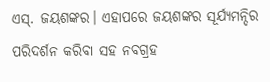ଏସ୍. ଜୟଶଙ୍କର। ଏହାପରେ ଜୟଶଙ୍କର ସୂର୍ଯ୍ୟମନ୍ଦିର ପରିଦର୍ଶନ କରିବା ସହ ନବଗ୍ରହ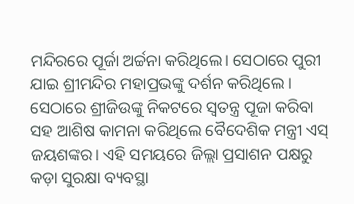ମନ୍ଦିରରେ ପୂର୍ଜା ଅର୍ଚ୍ଚନା କରିଥିଲେ। ସେଠାରେ ପୁରୀ ଯାଇ ଶ୍ରୀମନ୍ଦିର ମହାପ୍ରଭଙ୍କୁ ଦର୍ଶନ କରିଥିଲେ । ସେଠାରେ ଶ୍ରୀଜିଉଙ୍କୁ ନିକଟରେ ସ୍ବତନ୍ତ୍ର ପୂଜା କରିବା ସହ ଆଶିଷ କାମନା କରିଥିଲେ ବୈଦେଶିକ ମନ୍ତ୍ରୀ ଏସ୍ ଜୟଶଙ୍କର। ଏହି ସମୟରେ ଜିଲ୍ଲା ପ୍ରସାଶନ ପକ୍ଷରୁ କଡ଼ା ସୁରକ୍ଷା ବ୍ୟବସ୍ଥା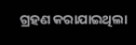ଗ୍ରହଣ କରାଯାଇଥିଲା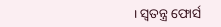। ସ୍ୱତନ୍ତ୍ର ଫୋର୍ସ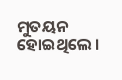ମୁତୟନ ହୋଇଥିଲେ ।